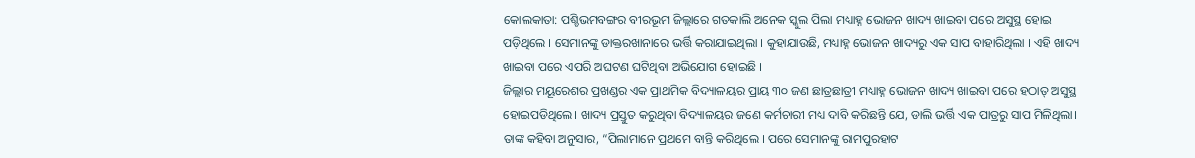କୋଲକାତା: ପଶ୍ଚିଭମବଙ୍ଗର ବୀରଭୂମ ଜିଲ୍ଲାରେ ଗତକାଲି ଅନେକ ସ୍କୁଲ ପିଲା ମଧ୍ୟାହ୍ନ ଭୋଜନ ଖାଦ୍ୟ ଖାଇବା ପରେ ଅସୁସ୍ଥ ହୋଇ ପଡ଼ିଥିଲେ । ସେମାନଙ୍କୁ ଡାକ୍ତରଖାନାରେ ଭର୍ତ୍ତି କରାଯାଇଥିଲା । କୁହାଯାଉଛି, ମଧ୍ୟାହ୍ନ ଭୋଜନ ଖାଦ୍ୟରୁ ଏକ ସାପ ବାହାରିଥିଲା । ଏହି ଖାଦ୍ୟ ଖାଇବା ପରେ ଏପରି ଅଘଟଣ ଘଟିଥିବା ଅଭିଯୋଗ ହୋଇଛି ।
ଜିଲ୍ଲାର ମୟୂରେଶର ପ୍ରଖଣ୍ଡର ଏକ ପ୍ରାଥମିକ ବିଦ୍ୟାଳୟର ପ୍ରାୟ ୩୦ ଜଣ ଛାତ୍ରଛାତ୍ରୀ ମଧ୍ୟାହ୍ନ ଭୋଜନ ଖାଦ୍ୟ ଖାଇବା ପରେ ହଠାତ୍ ଅସୁସ୍ଥ ହୋଇପଡିଥିଲେ। ଖାଦ୍ୟ ପ୍ରସ୍ତୁତ କରୁଥିବା ବିଦ୍ୟାଳୟର ଜଣେ କର୍ମଚାରୀ ମଧ୍ୟ ଦାବି କରିଛନ୍ତି ଯେ, ଡାଲି ଭର୍ତ୍ତି ଏକ ପାତ୍ରରୁ ସାପ ମିଳିଥିଲା।
ତାଙ୍କ କହିବା ଅନୁସାର, “ପିଲାମାନେ ପ୍ରଥମେ ବାନ୍ତି କରିଥିଲେ । ପରେ ସେମାନଙ୍କୁ ରାମପୁରହାଟ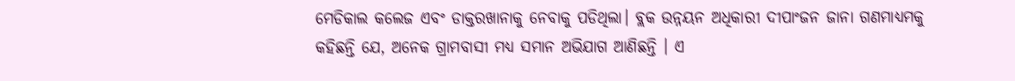ମେଡିକାଲ କଲେଜ ଏବଂ ଡାକ୍ତରଖାନାକୁ ନେବାକୁ ପଡିଥିଲା। ବ୍ଲକ ଉନ୍ନୟନ ଅଧିକାରୀ ଦୀପାଂଜନ ଜାନା ଗଣମାଧ୍ୟମକୁ କହିଛନ୍ତି ଯେ, ଅନେକ ଗ୍ରାମବାସୀ ମଧ୍ୟ ସମାନ ଅଭିଯାଗ ଆଣିଛନ୍ତି । ଏ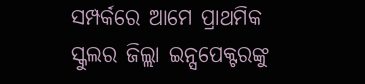ସମ୍ପର୍କରେ ଆମେ ପ୍ରାଥମିକ ସ୍କୁଲର ଜିଲ୍ଲା ଇନ୍ସପେକ୍ଟରଙ୍କୁ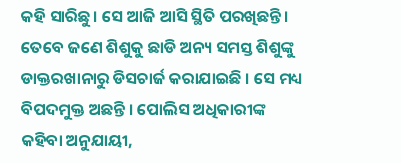କହି ସାରିଛୁ। ସେ ଆଜି ଆସି ସ୍ଥିତି ପରଖିଛନ୍ତି।
ତେବେ ଜଣେ ଶିଶୁକୁ ଛାଡି ଅନ୍ୟ ସମସ୍ତ ଶିଶୁଙ୍କୁ ଡାକ୍ତରଖାନାରୁ ଡିସଚାର୍ଜ କରାଯାଇଛି । ସେ ମଧ୍ୟ ବିପଦମୁକ୍ତ ଅଛନ୍ତି । ପୋଲିସ ଅଧିକାରୀଙ୍କ କହିବା ଅନୁଯାୟୀ,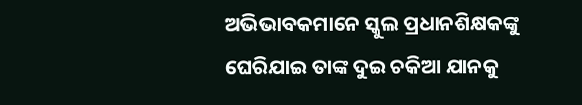ଅଭିଭାବକମାନେ ସ୍କୁଲ ପ୍ରଧାନଶିକ୍ଷକଙ୍କୁ ଘେରିଯାଇ ତାଙ୍କ ଦୁଇ ଚକିଆ ଯାନକୁ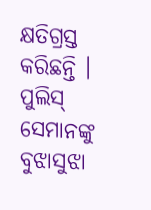କ୍ଷତିଗ୍ରସ୍ତ କରିଛନ୍ତି । ପୁଲିସ୍ ସେମାନଙ୍କୁ ବୁଝାସୁଝା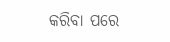କରିବା ପରେ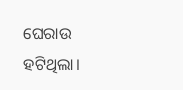ଘେରାଉ ହଟିଥିଲା।